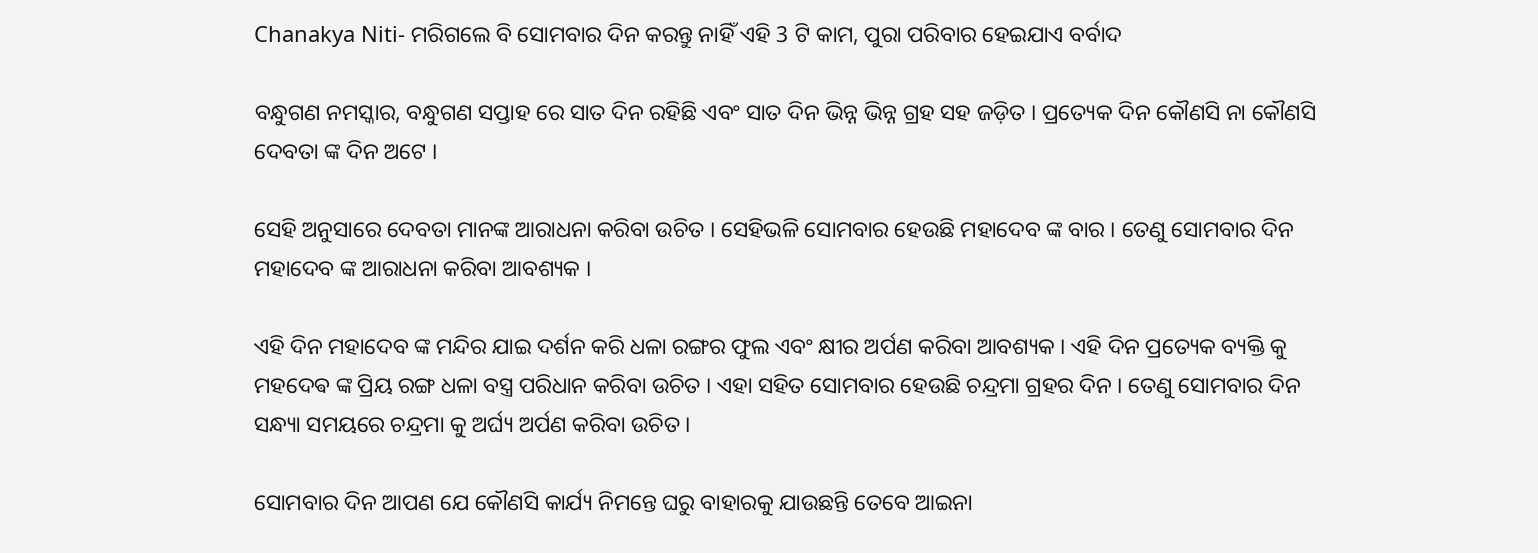Chanakya Niti- ମରିଗଲେ ବି ସୋମବାର ଦିନ କରନ୍ତୁ ନାହିଁ ଏହି 3 ଟି କାମ, ପୁରା ପରିବାର ହେଇଯାଏ ବର୍ବାଦ

ବନ୍ଧୁଗଣ ନମସ୍କାର, ବନ୍ଧୁଗଣ ସପ୍ତାହ ରେ ସାତ ଦିନ ରହିଛି ଏବଂ ସାତ ଦିନ ଭିନ୍ନ ଭିନ୍ନ ଗ୍ରହ ସହ ଜଡ଼ିତ । ପ୍ରତ୍ୟେକ ଦିନ କୌଣସି ନା କୌଣସି ଦେବତା ଙ୍କ ଦିନ ଅଟେ ।

ସେହି ଅନୁସାରେ ଦେବତା ମାନଙ୍କ ଆରାଧନା କରିବା ଉଚିତ । ସେହିଭଳି ସୋମବାର ହେଉଛି ମହାଦେବ ଙ୍କ ବାର । ତେଣୁ ସୋମବାର ଦିନ ମହାଦେବ ଙ୍କ ଆରାଧନା କରିବା ଆବଶ୍ୟକ ।

ଏହି ଦିନ ମହାଦେବ ଙ୍କ ମନ୍ଦିର ଯାଇ ଦର୍ଶନ କରି ଧଳା ରଙ୍ଗର ଫୁଲ ଏବଂ କ୍ଷୀର ଅର୍ପଣ କରିବା ଆବଶ୍ୟକ । ଏହି ଦିନ ପ୍ରତ୍ୟେକ ବ୍ୟକ୍ତି କୁ ମହଦେଵ ଙ୍କ ପ୍ରିୟ ରଙ୍ଗ ଧଳା ବସ୍ତ୍ର ପରିଧାନ କରିବା ଉଚିତ । ଏହା ସହିତ ସୋମବାର ହେଉଛି ଚନ୍ଦ୍ରମା ଗ୍ରହର ଦିନ । ତେଣୁ ସୋମବାର ଦିନ ସନ୍ଧ୍ୟା ସମୟରେ ଚନ୍ଦ୍ରମା କୁ ଅର୍ଘ୍ୟ ଅର୍ପଣ କରିବା ଉଚିତ ।

ସୋମବାର ଦିନ ଆପଣ ଯେ କୌଣସି କାର୍ଯ୍ୟ ନିମନ୍ତେ ଘରୁ ବାହାରକୁ ଯାଉଛନ୍ତି ତେବେ ଆଇନା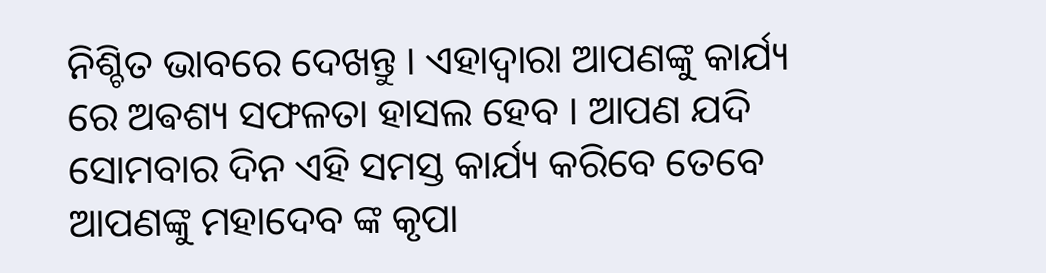ନିଶ୍ଚିତ ଭାବରେ ଦେଖନ୍ତୁ । ଏହାଦ୍ବାରା ଆପଣଙ୍କୁ କାର୍ଯ୍ୟ ରେ ଅଵଶ୍ୟ ସଫଳତା ହାସଲ ହେବ । ଆପଣ ଯଦି ସୋମବାର ଦିନ ଏହି ସମସ୍ତ କାର୍ଯ୍ୟ କରିବେ ତେବେ ଆପଣଙ୍କୁ ମହାଦେବ ଙ୍କ କୃପା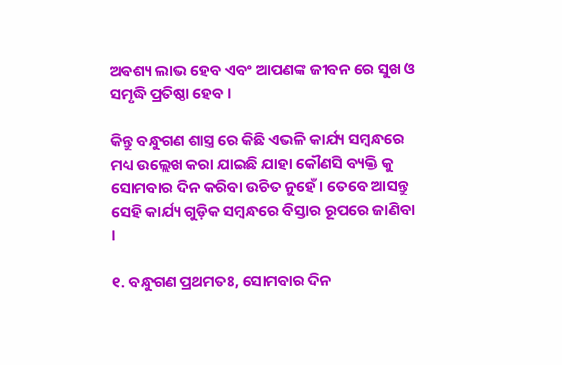ଅଵଶ୍ୟ ଲାଭ ହେବ ଏବଂ ଆପଣଙ୍କ ଜୀବନ ରେ ସୁଖ ଓ ସମୃଦ୍ଧି ପ୍ରତିଷ୍ଠା ହେବ ।

କିନ୍ତୁ ବନ୍ଧୁଗଣ ଶାସ୍ତ୍ର ରେ କିଛି ଏଭଳି କାର୍ଯ୍ୟ ସମ୍ବନ୍ଧରେ ମଧ୍ୟ ଉଲ୍ଲେଖ କରା ଯାଇଛି ଯାହା କୌଣସି ବ୍ୟକ୍ତି କୁ ସୋମବାର ଦିନ କରିବା ଉଚିତ ନୁହେଁ । ତେବେ ଆସନ୍ତୁ ସେହି କାର୍ଯ୍ୟ ଗୁଡ଼ିକ ସମ୍ବନ୍ଧରେ ବିସ୍ତାର ରୂପରେ ଜାଣିବା ।

୧. ବନ୍ଧୁଗଣ ପ୍ରଥମତଃ, ସୋମବାର ଦିନ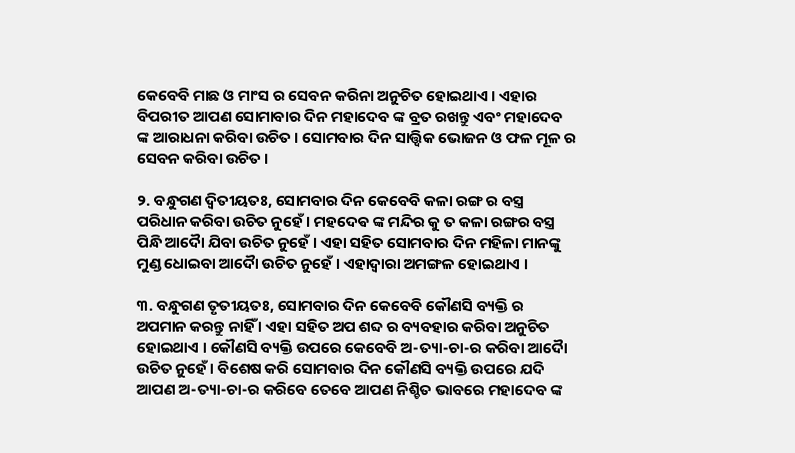କେବେବି ମାଛ ଓ ମାଂସ ର ସେବନ କରିନା ଅନୁଚିତ ହୋଇଥାଏ । ଏହାର ବିପରୀତ ଆପଣ ସୋମାବାର ଦିନ ମହାଦେବ ଙ୍କ ବ୍ରତ ରଖନ୍ତୁ ଏବଂ ମହାଦେବ ଙ୍କ ଆରାଧନା କରିବା ଉଚିତ । ସୋମବାର ଦିନ ସାତ୍ତ୍ଵିକ ଭୋଜନ ଓ ଫଳ ମୂଳ ର ସେବନ କରିବା ଉଚିତ ।

୨. ବନ୍ଧୁଗଣ ଦ୍ବିତୀୟତଃ, ସୋମବାର ଦିନ କେବେବି କଳା ରଙ୍ଗ ର ବସ୍ତ୍ର ପରିଧାନ କରିବା ଉଚିତ ନୁହେଁ । ମହଦେଵ ଙ୍କ ମନ୍ଦିର କୁ ତ କଳା ରଙ୍ଗର ବସ୍ତ୍ର ପିନ୍ଧି ଆଦୋୖ ଯିବା ଉଚିତ ନୁହେଁ । ଏହା ସହିତ ସୋମବାର ଦିନ ମହିଳା ମାନଙ୍କୁ ମୁଣ୍ଡ ଧୋଇବା ଆଦୋୖ ଉଚିତ ନୁହେଁ । ଏହାଦ୍ବାରା ଅମଙ୍ଗଳ ହୋଇଥାଏ ।

୩. ବନ୍ଧୁଗଣ ତୃତୀୟତଃ, ସୋମବାର ଦିନ କେବେବି କୌଣସି ବ୍ୟକ୍ତି ର ଅପମାନ କରନ୍ତୁ ନାହିଁ । ଏହା ସହିତ ଅପ ଶବ୍ଦ ର ବ୍ୟବହାର କରିବା ଅନୁଚିତ ହୋଇଥାଏ । କୌଣସି ବ୍ୟକ୍ତି ଉପରେ କେବେବି ଅ-ତ୍ୟା-ଚା-ର କରିବା ଆଦୋୖ ଉଚିତ ନୁହେଁ । ବିଶେଷ କରି ସୋମବାର ଦିନ କୌଣସି ବ୍ୟକ୍ତି ଉପରେ ଯଦି ଆପଣ ଅ-ତ୍ୟା-ଚା-ର କରିବେ ତେବେ ଆପଣ ନିଶ୍ଚିତ ଭାବରେ ମହାଦେବ ଙ୍କ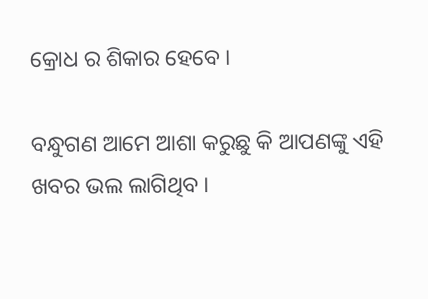କ୍ରୋଧ ର ଶିକାର ହେବେ ।

ବନ୍ଧୁଗଣ ଆମେ ଆଶା କରୁଛୁ କି ଆପଣଙ୍କୁ ଏହି ଖବର ଭଲ ଲାଗିଥିବ ।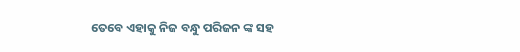ତେବେ ଏହାକୁ ନିଜ ବନ୍ଧୁ ପରିଜନ ଙ୍କ ସହ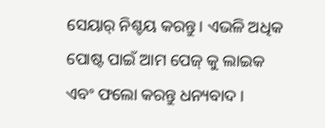ସେୟାର୍ ନିଶ୍ଚୟ କରନ୍ତୁ । ଏଭଳି ଅଧିକ ପୋଷ୍ଟ ପାଇଁ ଆମ ପେଜ୍ କୁ ଲାଇକ ଏବଂ ଫଲୋ କରନ୍ତୁ ଧନ୍ୟବାଦ ।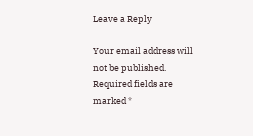Leave a Reply

Your email address will not be published. Required fields are marked *